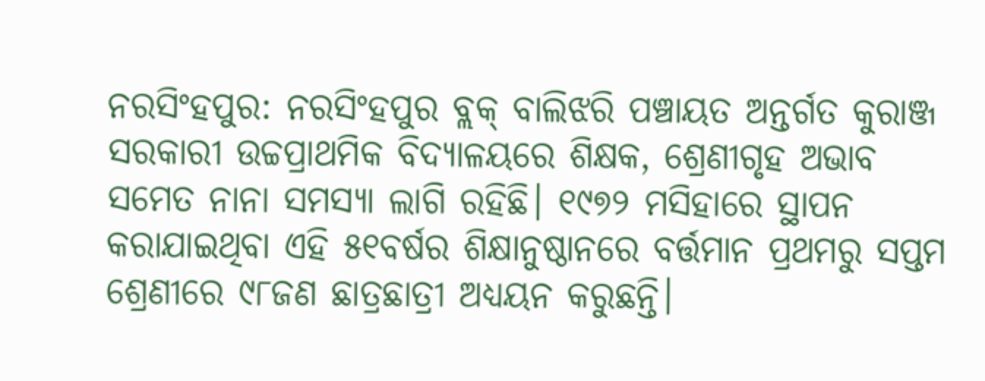ନରସିଂହପୁର: ନରସିଂହପୁର ବ୍ଲକ୍ ବାଲିଝରି ପଞ୍ଚାୟତ ଅନ୍ତର୍ଗତ କୁରାଞ୍ଜ ସରକାରୀ ଉଚ୍ଚପ୍ରାଥମିକ ବିଦ୍ୟାଳୟରେ ଶିକ୍ଷକ, ଶ୍ରେଣୀଗୃହ ଅଭାବ ସମେତ ନାନା ସମସ୍ୟା ଲାଗି ରହିଛି। ୧୯୭୨ ମସିହାରେ ସ୍ଥାପନ କରାଯାଇଥିବା ଏହି ୫୧ବର୍ଷର ଶିକ୍ଷାନୁଷ୍ଠାନରେ ବର୍ତ୍ତମାନ ପ୍ରଥମରୁ ସପ୍ତମ ଶ୍ରେଣୀରେ ୯୮ଜଣ ଛାତ୍ରଛାତ୍ରୀ ଅଧ୍ୟୟନ କରୁଛନ୍ତି।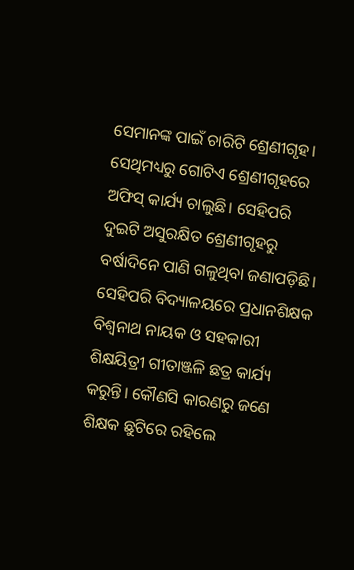ସେମାନଙ୍କ ପାଇଁ ଚାରିଟି ଶ୍ରେଣୀଗୃହ। ସେଥିମଧ୍ୟରୁ ଗୋଟିଏ ଶ୍ରେଣୀଗୃହରେ ଅଫିସ୍ କାର୍ଯ୍ୟ ଚାଲୁଛି। ସେହିପରି ଦୁଇଟି ଅସୁରକ୍ଷିତ ଶ୍ରେଣୀଗୃହରୁ ବର୍ଷାଦିନେ ପାଣି ଗଳୁଥିବା ଜଣାପଡ଼ିଛି। ସେହିପରି ବିଦ୍ୟାଳୟରେ ପ୍ରଧାନଶିକ୍ଷକ ବିଶ୍ୱନାଥ ନାୟକ ଓ ସହକାରୀ ଶିକ୍ଷୟିତ୍ରୀ ଗୀତାଞ୍ଜଳି ଛତ୍ର କାର୍ଯ୍ୟ କରୁନ୍ତି। କୌଣସି କାରଣରୁ ଜଣେ ଶିକ୍ଷକ ଛୁଟିରେ ରହିଲେ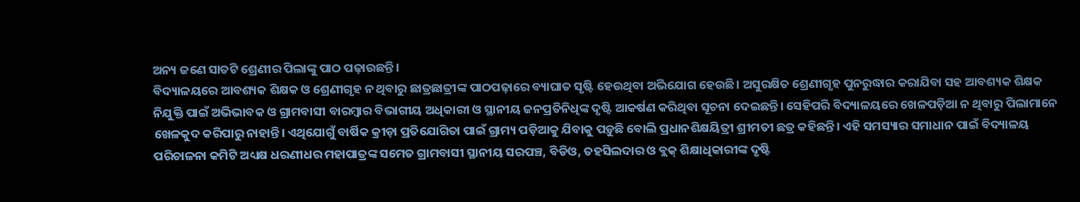ଅନ୍ୟ ଜଣେ ସାତଟି ଶ୍ରେଣୀର ପିଲାଙ୍କୁ ପାଠ ପଢ଼ାଉଛନ୍ତି।
ବିଦ୍ୟାଳୟରେ ଆବଶ୍ୟକ ଶିକ୍ଷକ ଓ ଶ୍ରେଣୀଗୃହ ନ ଥିବାରୁ ଛାତ୍ରଛାତ୍ରୀଙ୍କ ପାଠପଢ଼ାରେ ବ୍ୟାଘାତ ସୃଷ୍ଟି ହେଉଥିବା ଅଭିଯୋଗ ହେଉଛି। ଅସୁରକ୍ଷିତ ଶ୍ରେଣୀଗୃହ ପୁନରୁଦ୍ଧାର କରାଯିବା ସହ ଆବଶ୍ୟକ ଶିକ୍ଷକ ନିଯୁକ୍ତି ପାଇଁ ଅଭିଭାବକ ଓ ଗ୍ରାମବାସୀ ବାରମ୍ବାର ବିଭାଗୀୟ ଅଧିକାରୀ ଓ ସ୍ଥାନୀୟ ଜନପ୍ରତିନିଧିଙ୍କ ଦୃଷ୍ଟି ଆକର୍ଷଣ କରିଥିବା ସୂଚନା ଦେଇଛନ୍ତି। ସେହିପରି ବିଦ୍ୟାଳୟରେ ଖେଳପଡ଼ିଆ ନ ଥିବାରୁ ପିଲାମାନେ ଖେଳକୁଦ କରିପାରୁ ନାହାନ୍ତି। ଏଥିଯୋଗୁଁ ବାର୍ଷିକ କ୍ରୀଡ଼ା ପ୍ରତିଯୋଗିତା ପାଇଁ ଗ୍ରାମ୍ୟ ପଡ଼ିଆକୁ ଯିବାକୁ ପଡ଼ୁଛି ବୋଲି ପ୍ରଧାନଶିକ୍ଷୟିତ୍ରୀ ଶ୍ରୀମତୀ ଛତ୍ର କହିଛନ୍ତି। ଏହି ସମସ୍ୟାର ସମାଧାନ ପାଇଁ ବିଦ୍ୟାଳୟ ପରିଚାଳନା କମିଟି ଅଧ୍ୟକ୍ଷ ଧରଣୀଧର ମହାପାତ୍ରଙ୍କ ସମେତ ଗ୍ରାମବାସୀ ସ୍ଥାନୀୟ ସରପଞ୍ଚ, ବିଡିଓ, ତହସିଲଦାର ଓ ବ୍ଲକ୍ ଶିକ୍ଷାଧିକାରୀଙ୍କ ଦୃଷ୍ଟି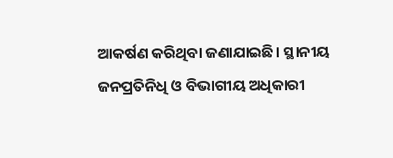ଆକର୍ଷଣ କରିଥିବା ଜଣାଯାଇଛି। ସ୍ଥାନୀୟ ଜନପ୍ରତିନିଧି ଓ ବିଭାଗୀୟ ଅଧିକାରୀ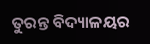ତୁରନ୍ତ ବିଦ୍ୟାଳୟର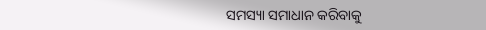ସମସ୍ୟା ସମାଧାନ କରିବାକୁ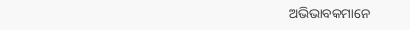ଅଭିଭାବକମାନେ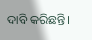ଦାବି କରିଛନ୍ତି।